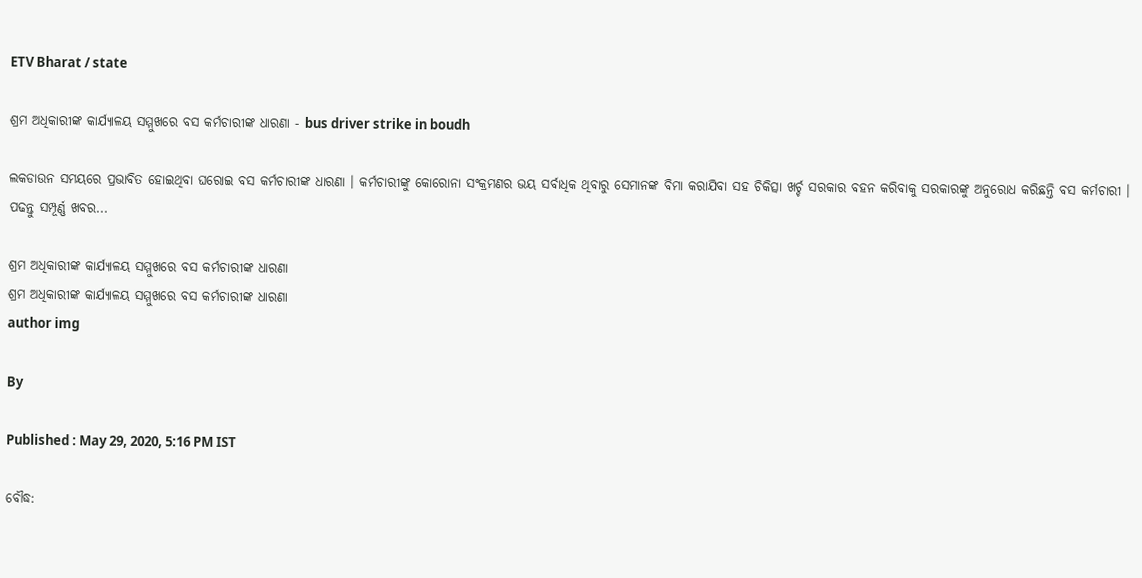ETV Bharat / state

ଶ୍ରମ ଅଧିକାରୀଙ୍କ କାର୍ଯ୍ୟାଳୟ ସମ୍ମୁଖରେ ବସ କର୍ମଚାରୀଙ୍କ ଧାରଣା - bus driver strike in boudh

ଲକଡାଉନ ସମୟରେ ପ୍ରଭାବିତ ହୋଇଥିବା ଘରୋଇ ବସ କର୍ମଚାରୀଙ୍କ ଧାରଣା । କର୍ମଚାରୀଙ୍କୁ କୋରୋନା ସଂକ୍ରମଣର ଭୟ ସର୍ବାଧିକ ଥିବାରୁ ସେମାନଙ୍କ ବିମା କରାଯିବା ସହ ଚିକିତ୍ସା ଖର୍ଚ୍ଚ ସରକାର ବହନ କରିବାକୁ ସରକାରଙ୍କୁ ଅନୁରୋଧ କରିଛନ୍ତି ବସ କର୍ମଚାରୀ । ପଢନ୍ତୁ ସମ୍ପୂର୍ଣ୍ଣ ଖବର...

ଶ୍ରମ ଅଧିକାରୀଙ୍କ କାର୍ଯ୍ୟାଳୟ ସମ୍ମୁଖରେ ବସ କର୍ମଚାରୀଙ୍କ ଧାରଣା
ଶ୍ରମ ଅଧିକାରୀଙ୍କ କାର୍ଯ୍ୟାଳୟ ସମ୍ମୁଖରେ ବସ କର୍ମଚାରୀଙ୍କ ଧାରଣା
author img

By

Published : May 29, 2020, 5:16 PM IST

ବୌଦ୍ଧ: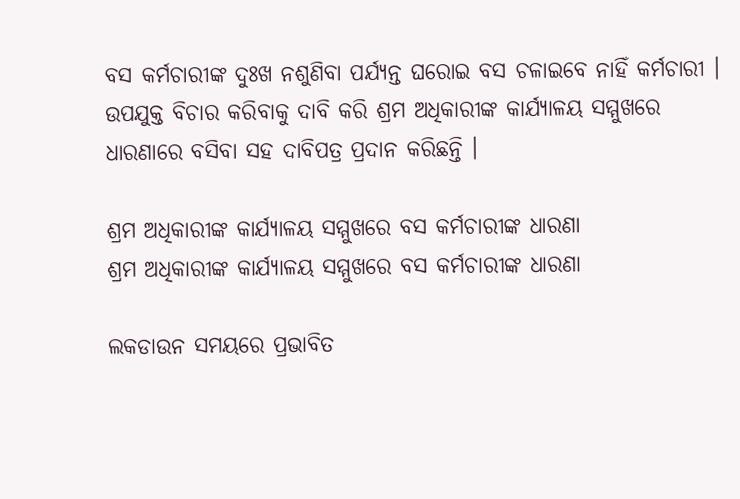ବସ କର୍ମଚାରୀଙ୍କ ଦୁଃଖ ନଶୁଣିବା ପର୍ଯ୍ୟନ୍ତ ଘରୋଇ ବସ ଚଳାଇବେ ନାହିଁ କର୍ମଚାରୀ । ଉପଯୁକ୍ତ ବିଚାର କରିବାକୁ ଦାବି କରି ଶ୍ରମ ଅଧିକାରୀଙ୍କ କାର୍ଯ୍ୟାଳୟ ସମ୍ମୁଖରେ ଧାରଣାରେ ବସିବା ସହ ଦାବିପତ୍ର ପ୍ରଦାନ କରିଛନ୍ତି ।

ଶ୍ରମ ଅଧିକାରୀଙ୍କ କାର୍ଯ୍ୟାଳୟ ସମ୍ମୁଖରେ ବସ କର୍ମଚାରୀଙ୍କ ଧାରଣା
ଶ୍ରମ ଅଧିକାରୀଙ୍କ କାର୍ଯ୍ୟାଳୟ ସମ୍ମୁଖରେ ବସ କର୍ମଚାରୀଙ୍କ ଧାରଣା

ଲକଡାଉନ ସମୟରେ ପ୍ରଭାବିତ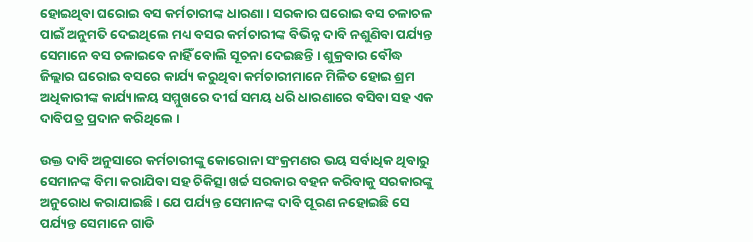ହୋଇଥିବା ଘରୋଇ ବସ କର୍ମଚାରୀଙ୍କ ଧାରଣା । ସରକାର ଘରୋଇ ବସ ଚଳାଚଳ ପାଇଁ ଅନୁମତି ଦେଇଥିଲେ ମଧ୍ୟ ବସର କର୍ମଚାରୀଙ୍କ ବିଭିନ୍ନ ଦାବି ନଶୁଣିବା ପର୍ଯ୍ୟନ୍ତ ସେମାନେ ବସ ଚଳାଇବେ ନାହିଁ ବୋଲି ସୂଚନା ଦେଇଛନ୍ତି । ଶୁକ୍ରବାର ବୌଦ୍ଧ ଜିଲ୍ଲାର ଘରୋଇ ବସରେ କାର୍ଯ୍ୟ କରୁଥିବା କର୍ମଚାରୀମାନେ ମିଳିତ ହୋଇ ଶ୍ରମ ଅଧିକାରୀଙ୍କ କାର୍ଯ୍ୟାଳୟ ସମ୍ମୁଖରେ ଦୀର୍ଘ ସମୟ ଧରି ଧାରଣାରେ ବସିବା ସହ ଏକ ଦାବିପତ୍ର ପ୍ରଦାନ କରିଥିଲେ ।

ଉକ୍ତ ଦାବି ଅନୁସାରେ କର୍ମଚାରୀଙ୍କୁ କୋରୋନା ସଂକ୍ରମଣର ଭୟ ସର୍ବାଧିକ ଥିବାରୁ ସେମାନଙ୍କ ବିମା କରାଯିବା ସହ ଚିକିତ୍ସା ଖର୍ଚ୍ଚ ସରକାର ବହନ କରିବାକୁ ସରକାରଙ୍କୁ ଅନୁରୋଧ କରାଯାଇଛି । ଯେ ପର୍ଯ୍ୟନ୍ତ ସେମାନଙ୍କ ଦାବି ପୂରଣ ନହୋଇଛି ସେ ପର୍ଯ୍ୟନ୍ତ ସେମାନେ ଗାଡି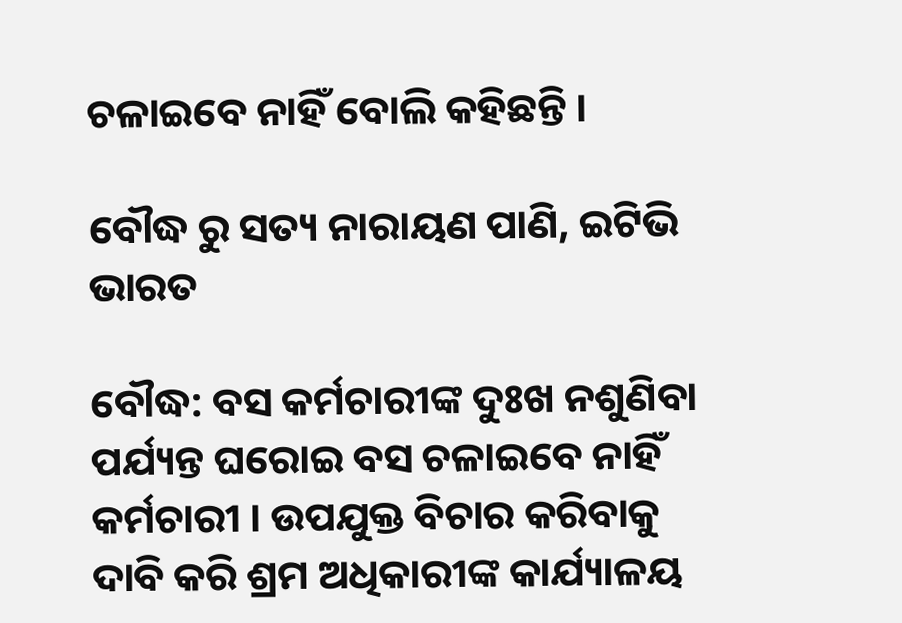ଚଳାଇବେ ନାହିଁ ବୋଲି କହିଛନ୍ତି ।

ବୌଦ୍ଧ ରୁ ସତ୍ୟ ନାରାୟଣ ପାଣି, ଇଟିଭି ଭାରତ

ବୌଦ୍ଧ: ବସ କର୍ମଚାରୀଙ୍କ ଦୁଃଖ ନଶୁଣିବା ପର୍ଯ୍ୟନ୍ତ ଘରୋଇ ବସ ଚଳାଇବେ ନାହିଁ କର୍ମଚାରୀ । ଉପଯୁକ୍ତ ବିଚାର କରିବାକୁ ଦାବି କରି ଶ୍ରମ ଅଧିକାରୀଙ୍କ କାର୍ଯ୍ୟାଳୟ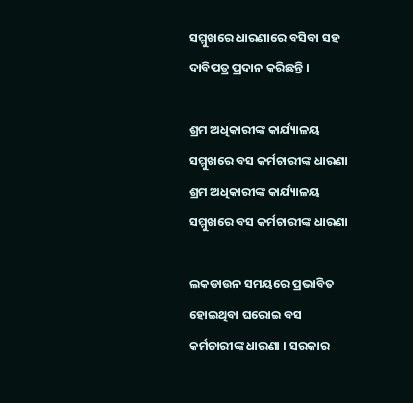ସମ୍ମୁଖରେ ଧାରଣାରେ ବସିବା ସହ ଦାବିପତ୍ର ପ୍ରଦାନ କରିଛନ୍ତି ।

ଶ୍ରମ ଅଧିକାରୀଙ୍କ କାର୍ଯ୍ୟାଳୟ ସମ୍ମୁଖରେ ବସ କର୍ମଚାରୀଙ୍କ ଧାରଣା
ଶ୍ରମ ଅଧିକାରୀଙ୍କ କାର୍ଯ୍ୟାଳୟ ସମ୍ମୁଖରେ ବସ କର୍ମଚାରୀଙ୍କ ଧାରଣା

ଲକଡାଉନ ସମୟରେ ପ୍ରଭାବିତ ହୋଇଥିବା ଘରୋଇ ବସ କର୍ମଚାରୀଙ୍କ ଧାରଣା । ସରକାର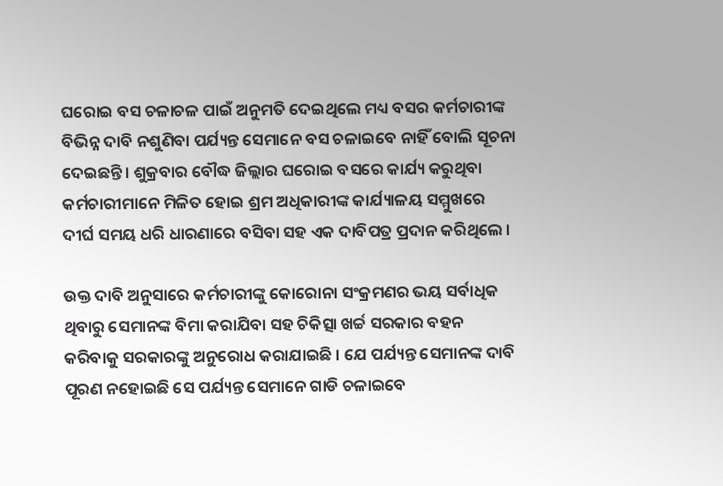ଘରୋଇ ବସ ଚଳାଚଳ ପାଇଁ ଅନୁମତି ଦେଇଥିଲେ ମଧ୍ୟ ବସର କର୍ମଚାରୀଙ୍କ ବିଭିନ୍ନ ଦାବି ନଶୁଣିବା ପର୍ଯ୍ୟନ୍ତ ସେମାନେ ବସ ଚଳାଇବେ ନାହିଁ ବୋଲି ସୂଚନା ଦେଇଛନ୍ତି । ଶୁକ୍ରବାର ବୌଦ୍ଧ ଜିଲ୍ଲାର ଘରୋଇ ବସରେ କାର୍ଯ୍ୟ କରୁଥିବା କର୍ମଚାରୀମାନେ ମିଳିତ ହୋଇ ଶ୍ରମ ଅଧିକାରୀଙ୍କ କାର୍ଯ୍ୟାଳୟ ସମ୍ମୁଖରେ ଦୀର୍ଘ ସମୟ ଧରି ଧାରଣାରେ ବସିବା ସହ ଏକ ଦାବିପତ୍ର ପ୍ରଦାନ କରିଥିଲେ ।

ଉକ୍ତ ଦାବି ଅନୁସାରେ କର୍ମଚାରୀଙ୍କୁ କୋରୋନା ସଂକ୍ରମଣର ଭୟ ସର୍ବାଧିକ ଥିବାରୁ ସେମାନଙ୍କ ବିମା କରାଯିବା ସହ ଚିକିତ୍ସା ଖର୍ଚ୍ଚ ସରକାର ବହନ କରିବାକୁ ସରକାରଙ୍କୁ ଅନୁରୋଧ କରାଯାଇଛି । ଯେ ପର୍ଯ୍ୟନ୍ତ ସେମାନଙ୍କ ଦାବି ପୂରଣ ନହୋଇଛି ସେ ପର୍ଯ୍ୟନ୍ତ ସେମାନେ ଗାଡି ଚଳାଇବେ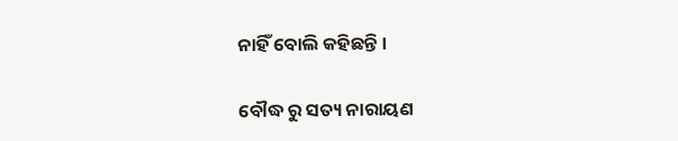ନାହିଁ ବୋଲି କହିଛନ୍ତି ।

ବୌଦ୍ଧ ରୁ ସତ୍ୟ ନାରାୟଣ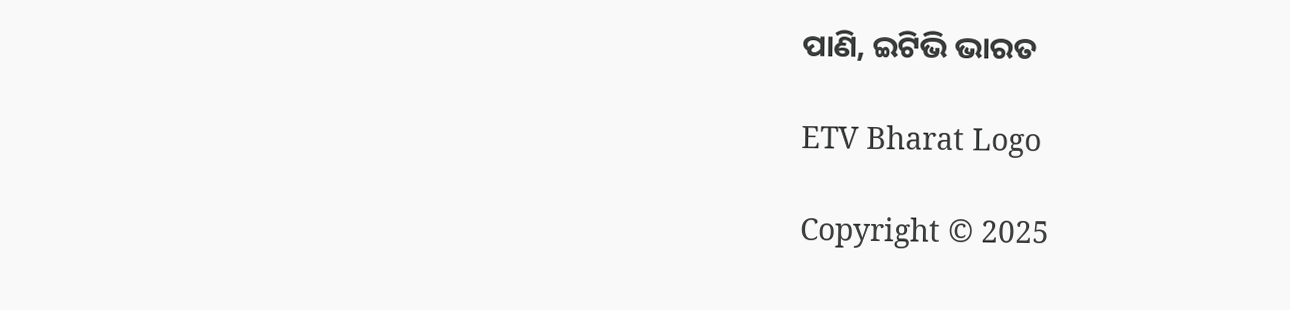ପାଣି, ଇଟିଭି ଭାରତ

ETV Bharat Logo

Copyright © 2025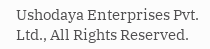Ushodaya Enterprises Pvt. Ltd., All Rights Reserved.